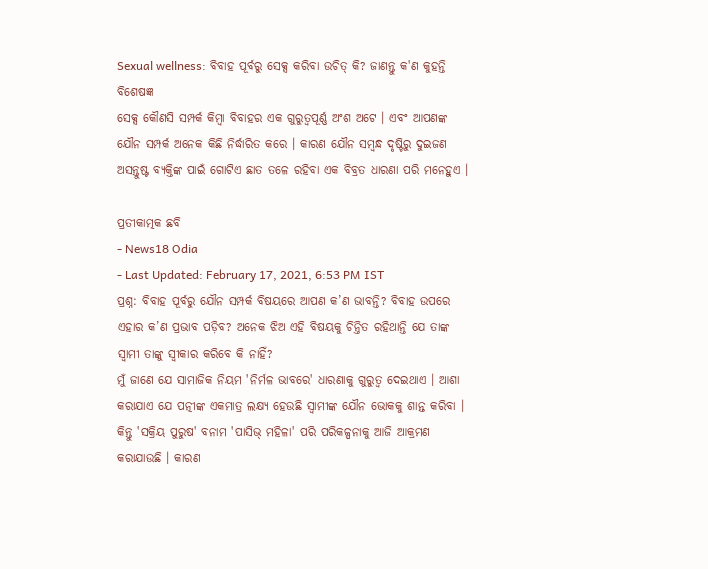Sexual wellness: ବିବାହ ପୂର୍ବରୁ ସେକ୍ସ କରିବା ଉଚିତ୍ କି? ଜାଣନ୍ତୁ କ'ଣ କୁହନ୍ତି ବିଶେଷଜ୍ଞ
ସେକ୍ସ କୌଣସି ସମ୍ପର୍କ କିମ୍ବା ବିବାହର ଏକ ଗୁରୁତ୍ୱପୂର୍ଣ୍ଣ ଅଂଶ ଅଟେ । ଏବଂ ଆପଣଙ୍କ ଯୌନ ସମ୍ପର୍କ ଅନେକ କିଛି ନିର୍ଦ୍ଧାରିତ କରେ । କାରଣ ଯୌନ ସମ୍ବନ୍ଧ ଦୃଷ୍ଟିରୁ ଦୁଇଜଣ ଅସନ୍ତୁଷ୍ଟ ବ୍ୟକ୍ତିଙ୍କ ପାଇଁ ଗୋଟିଏ ଛାତ ତଳେ ରହିବା ଏକ ବିବ୍ରତ ଧାରଣା ପରି ମନେହୁଏ ।

ପ୍ରତୀକାତ୍ମକ ଛବି
- News18 Odia
- Last Updated: February 17, 2021, 6:53 PM IST
ପ୍ରଶ୍ନ: ବିବାହ ପୂର୍ବରୁ ଯୌନ ସମ୍ପର୍କ ବିଷୟରେ ଆପଣ କ’ଣ ଭାବନ୍ତି? ବିବାହ ଉପରେ ଏହାର କ’ଣ ପ୍ରଭାବ ପଡ଼ିବ? ଅନେକ ଝିଅ ଏହି ବିଷୟକୁ ଚିନ୍ତିତ ରହିଥାନ୍ତି ଯେ ତାଙ୍କ ସ୍ୱାମୀ ତାଙ୍କୁ ସ୍ୱୀକାର କରିବେ କି ନାହିଁ?
ମୁଁ ଜାଣେ ଯେ ସାମାଜିକ ନିୟମ 'ନିର୍ମଳ ଭାବରେ' ଧାରଣାକୁ ଗୁରୁତ୍ୱ ଦେଇଥାଏ । ଆଶା କରାଯାଏ ଯେ ପତ୍ନୀଙ୍କ ଏକମାତ୍ର ଲକ୍ଷ୍ୟ ହେଉଛି ସ୍ୱାମୀଙ୍କ ଯୌନ ଭୋକକୁ ଶାନ୍ତ କରିବା । କିନ୍ତୁ 'ସକ୍ରିୟ ପୁରୁଷ' ବନାମ 'ପାସିଭ୍ ମହିଳା' ପରି ପରିକଳ୍ପନାକୁ ଆଜି ଆକ୍ରମଣ କରାଯାଉଛି । କାରଣ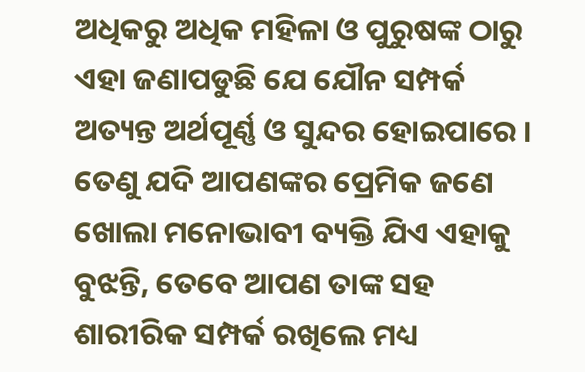ଅଧିକରୁ ଅଧିକ ମହିଳା ଓ ପୁରୁଷଙ୍କ ଠାରୁ ଏହା ଜଣାପଡୁଛି ଯେ ଯୌନ ସମ୍ପର୍କ ଅତ୍ୟନ୍ତ ଅର୍ଥପୂର୍ଣ୍ଣ ଓ ସୁନ୍ଦର ହୋଇପାରେ । ତେଣୁ ଯଦି ଆପଣଙ୍କର ପ୍ରେମିକ ଜଣେ ଖୋଲା ମନୋଭାବୀ ବ୍ୟକ୍ତି ଯିଏ ଏହାକୁ ବୁଝନ୍ତି, ତେବେ ଆପଣ ତାଙ୍କ ସହ ଶାରୀରିକ ସମ୍ପର୍କ ରଖିଲେ ମଧ୍ୟ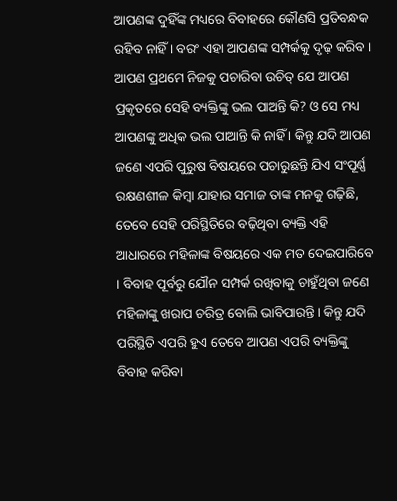ଆପଣଙ୍କ ଦୁହିଁଙ୍କ ମଧ୍ୟରେ ବିବାହରେ କୌଣସି ପ୍ରତିବନ୍ଧକ ରହିବ ନାହିଁ । ବରଂ ଏହା ଆପଣଙ୍କ ସମ୍ପର୍କକୁ ଦୃଢ଼ କରିବ ।
ଆପଣ ପ୍ରଥମେ ନିଜକୁ ପଚାରିବା ଉଚିତ୍ ଯେ ଆପଣ ପ୍ରକୃତରେ ସେହି ବ୍ୟକ୍ତିଙ୍କୁ ଭଲ ପାଅନ୍ତି କି? ଓ ସେ ମଧ୍ୟ ଆପଣଙ୍କୁ ଅଧିକ ଭଲ ପାଆନ୍ତି କି ନାହିଁ । କିନ୍ତୁ ଯଦି ଆପଣ ଜଣେ ଏପରି ପୁରୁଷ ବିଷୟରେ ପଚାରୁଛନ୍ତି ଯିଏ ସଂପୂର୍ଣ୍ଣ ରକ୍ଷଣଶୀଳ କିମ୍ବା ଯାହାର ସମାଜ ତାଙ୍କ ମନକୁ ଗଢ଼ିଛି, ତେବେ ସେହି ପରିସ୍ଥିତିରେ ବଢ଼ିଥିବା ବ୍ୟକ୍ତି ଏହି ଆଧାରରେ ମହିଳାଙ୍କ ବିଷୟରେ ଏକ ମତ ଦେଇପାରିବେ । ବିବାହ ପୂର୍ବରୁ ଯୌନ ସମ୍ପର୍କ ରଖିବାକୁ ଚାହୁଁଥିବା ଜଣେ ମହିଳାଙ୍କୁ ଖରାପ ଚରିତ୍ର ବୋଲି ଭାବିପାରନ୍ତି । କିନ୍ତୁ ଯଦି ପରିସ୍ଥିତି ଏପରି ହୁଏ ତେବେ ଆପଣ ଏପରି ବ୍ୟକ୍ତିଙ୍କୁ ବିବାହ କରିବା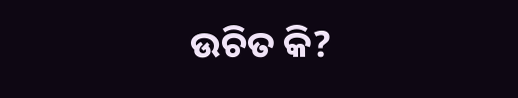ଉଚିତ କି?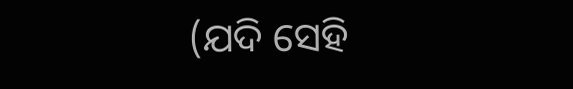(ଯଦି ସେହି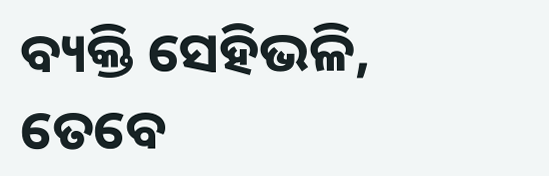ବ୍ୟକ୍ତି ସେହିଭଳି, ତେବେ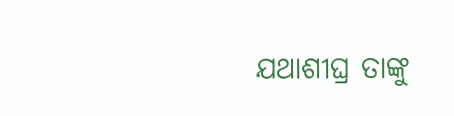ଯଥାଶୀଘ୍ର ତାଙ୍କୁ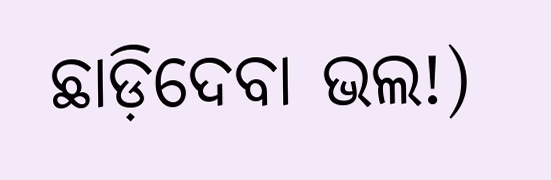ଛାଡ଼ିଦେବା ଭଲ!)